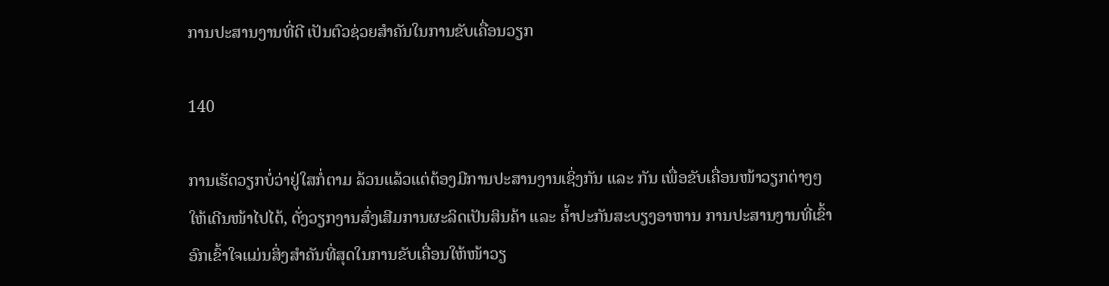ການປະສານງານທີ່ດີ ເປັນຕົວຊ່ວຍສໍາຄັນໃນການຂັບເຄື່ອນວຽກ

140

ການເຮັດວຽກບໍ່ວ່າຢູ່ໃສກໍ່ຕາມ ລ້ວນແລ້ວແຕ່ຕ້ອງມີການປະສານງານເຊິ່ງກັນ ແລະ ກັນ ເພື່ອຂັບເຄື່ອນໜ້າວຽກຕ່າງໆໃຫ້ເດີນໜ້າໄປໄດ້, ດັ່ງວຽກງານສົ່ງເສີມການຜະລິດເປັນສິນຄ້າ ແລະ ຄໍ້າປະກັນສະບຽງອາຫານ ການປະສານງານທີ່ເຂົ້າອົກເຂົ້າໃຈແມ່ນສິ່ງສຳຄັນທີ່ສຸດໃນການຂັບເຄື່ອນໃຫ້ໜ້າວຽ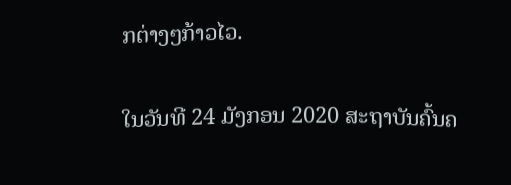ກຕ່າງໆກ້າວໄວ.

ໃນວັນທີ 24 ມັງກອນ 2020 ສະຖາບັນຄົ້ນຄ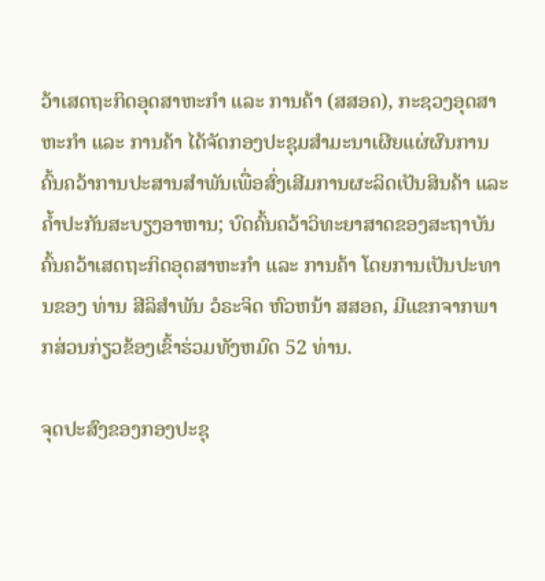ວ້າເສດຖະກິດອຸດສາຫະກໍາ ແລະ ການຄ້າ (ສສອຄ), ກະຊວງອຸດສາຫະກໍາ ແລະ ການຄ້າ ໄດ້ຈັດກອງປະຊຸມສໍາມະນາເຜີຍແຜ່ຜົນການຄົ້ນຄວ້າການປະສານສໍາພັນເພື່ອສົ່ງເສີມການຜະລິດເປັນສິນຄ້າ ແລະ ຄໍ້າປະກັນສະບຽງອາຫານ; ບົດຄົ້ນຄວ້າວິທະຍາສາດຂອງສະຖາບັນຄົ້ນຄວ້າເສດຖະກິດອຸດສາຫະກໍາ ແລະ ການຄ້າ ໂດຍການເປັນປະທານຂອງ ທ່ານ ສີລິສໍາພັນ ວໍຣະຈິດ ຫົວຫນ້າ ສສອຄ, ມີແຂກຈາກພາກສ່ວນກ່ຽວຂ້ອງເຂົ້າຮ່ວມທັງຫມົດ 52 ທ່ານ.

ຈຸດປະສົງຂອງກອງປະຊຸ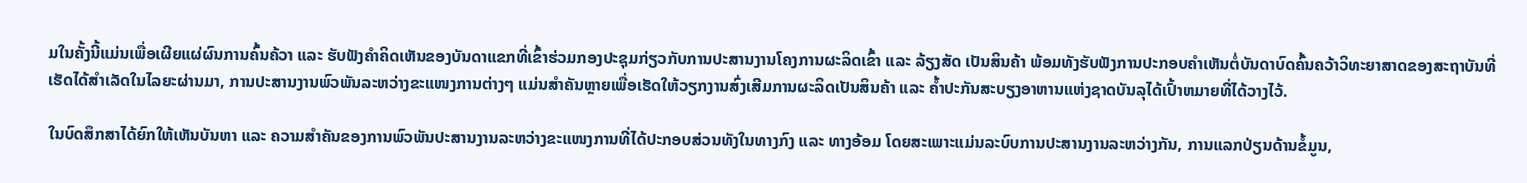ມໃນຄັ້ງນີ້ແມ່ນເພື່ອເຜີຍແຜ່ຜົນການຄົ້ນຄ້ວາ ແລະ ຮັບຟັງຄຳຄິດເຫັນຂອງບັນດາແຂກທີ່ເຂົ້າຮ່ວມກອງປະຊຸມກ່ຽວກັບການປະສານງານໂຄງການຜະລິດເຂົ້າ ແລະ ລ້ຽງສັດ ເປັນສິນຄ້າ ພ້ອມທັງຮັບຟັງການປະກອບຄຳເຫັນຕໍ່ບັນດາບົດຄົ້ນຄວ້າວິທະຍາສາດຂອງສະຖາບັນທີ່ເຮັດໄດ້ສຳເລັດໃນໄລຍະຜ່ານມາ, ການປະສານງານພົວພັນລະຫວ່າງຂະແໜງການຕ່າງໆ ແມ່ນສຳຄັນຫຼາຍເພື່ອເຮັດໃຫ້ວຽກງານສົ່ງເສີມການຜະລິດເປັນສິນຄ້າ ແລະ ຄ້ຳປະກັນສະບຽງອາຫານແຫ່ງຊາດບັນລຸໄດ້ເປົ້າຫມາຍທີ່ໄດ້ວາງໄວ້.

ໃນບົດສຶກສາໄດ້ຍົກໃຫ້ເຫັນບັນຫາ ແລະ ຄວາມສໍາຄັນຂອງການພົວພັນປະສານງານລະຫວ່າງຂະແໜງການທີ່ໄດ້ປະກອບສ່ວນທັງໃນທາງກົງ ແລະ ທາງອ້ອມ ໂດຍສະເພາະແມ່ນລະບົບການປະສານງານລະຫວ່າງກັນ, ການແລກປ່ຽນດ້ານຂໍ້ມູນ,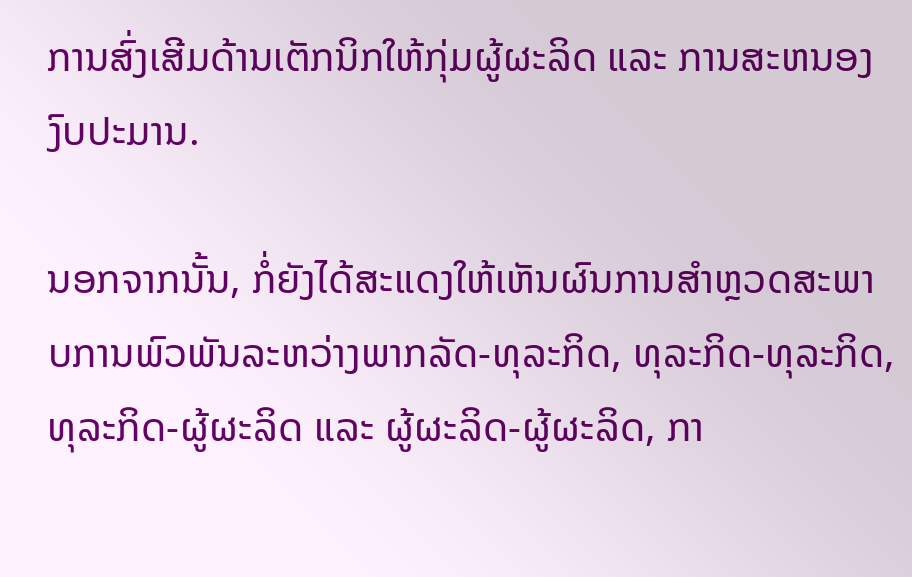ການສົ່ງເສີມດ້ານເຕັກນິກໃຫ້ກຸ່ມຜູ້ຜະລິດ ແລະ ການສະຫນອງງົບປະມານ.

ນອກຈາກນັ້ນ, ກໍ່ຍັງໄດ້ສະແດງໃຫ້ເຫັນຜົນການສໍາຫຼວດສະພາບການພົວພັນລະຫວ່າງພາກລັດ-ທຸລະກິດ, ທຸລະກິດ-ທຸລະກິດ, ທຸລະກິດ-ຜູ້ຜະລິດ ແລະ ຜູ້ຜະລິດ-ຜູ້ຜະລິດ, ກາ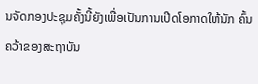ນຈັດກອງປະຊຸມຄັ້ງນີ້ຍັງເພື່ອເປັນການເປີດໂອກາດໃຫ້ນັກ ຄົ້ນຄວ້າຂອງສະຖາບັນ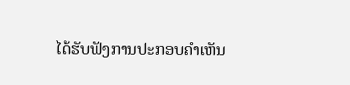ໄດ້ຮັບຟັງການປະກອບຄໍາເຫັນ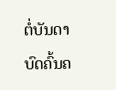ຕໍ່ບັນດາບົດຄົ້ນຄ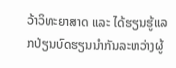ວ້າວິທະຍາສາດ ແລະ ໄດ້ຮຽນຮູ້ແລກປ່ຽນບົດຮຽນນໍາກັນລະຫວ່າງຜູ້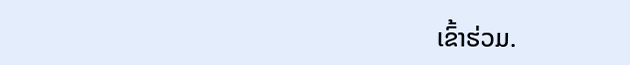ເຂົ້າຮ່ວມ.